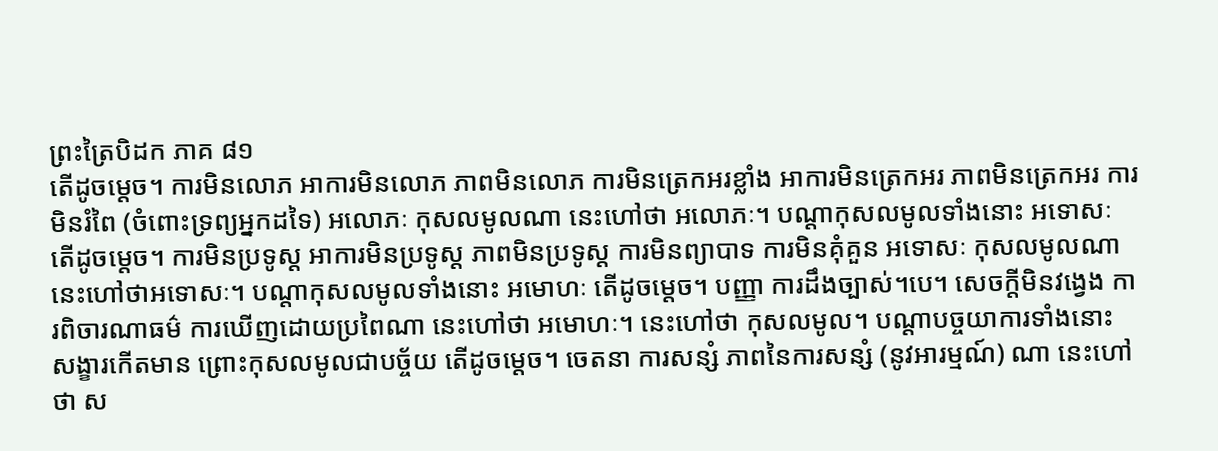ព្រះត្រៃបិដក ភាគ ៨១
តើដូចម្តេច។ ការមិនលោភ អាការមិនលោភ ភាពមិនលោភ ការមិនត្រេកអរខ្លាំង អាការមិនត្រេកអរ ភាពមិនត្រេកអរ ការមិនរំពៃ (ចំពោះទ្រព្យអ្នកដទៃ) អលោភៈ កុសលមូលណា នេះហៅថា អលោភៈ។ បណ្តាកុសលមូលទាំងនោះ អទោសៈ តើដូចម្តេច។ ការមិនប្រទូស្ត អាការមិនប្រទូស្ត ភាពមិនប្រទូស្ត ការមិនព្យាបាទ ការមិនគុំគួន អទោសៈ កុសលមូលណា នេះហៅថាអទោសៈ។ បណ្តាកុសលមូលទាំងនោះ អមោហៈ តើដូចម្តេច។ បញ្ញា ការដឹងច្បាស់។បេ។ សេចក្តីមិនវង្វេង ការពិចារណាធម៌ ការឃើញដោយប្រពៃណា នេះហៅថា អមោហៈ។ នេះហៅថា កុសលមូល។ បណ្តាបច្ចយាការទាំងនោះ សង្ខារកើតមាន ព្រោះកុសលមូលជាបច្ច័យ តើដូចម្តេច។ ចេតនា ការសន្សំ ភាពនៃការសន្សំ (នូវអារម្មណ៍) ណា នេះហៅថា ស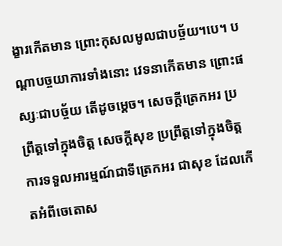ង្ខារកើតមាន ព្រោះកុសលមូលជាបច្ច័យ។បេ។ បណ្តាបច្ចយាការទាំងនោះ វេទនាកើតមាន ព្រោះផស្សៈជាបច្ច័យ តើដូចម្តេច។ សេចក្តីត្រេកអរ ប្រព្រឹត្តទៅក្នុងចិត្ត សេចក្តីសុខ ប្រព្រឹត្តទៅក្នុងចិត្ត ការទទួលអារម្មណ៍ជាទីត្រេកអរ ជាសុខ ដែលកើតអំពីចេតោស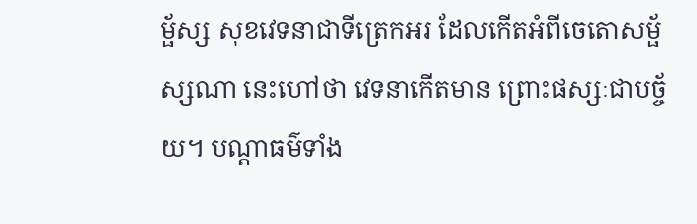ម្ផ័ស្ស សុខវេទនាជាទីត្រេកអរ ដែលកើតអំពីចេតោសម្ផ័ស្សណា នេះហៅថា វេទនាកើតមាន ព្រោះផស្សៈជាបច្ច័យ។ បណ្តាធម៌ទាំង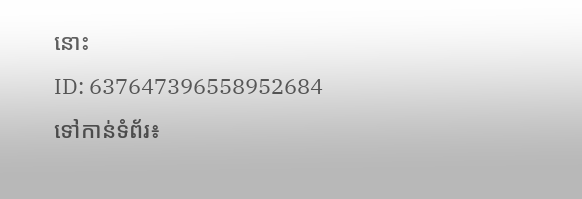នោះ
ID: 637647396558952684
ទៅកាន់ទំព័រ៖